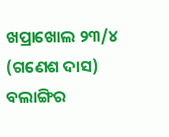ଖପ୍ରାଖୋଲ ୨୩/୪ (ଗଣେଶ ଦାସ) ବଲାଙ୍ଗିର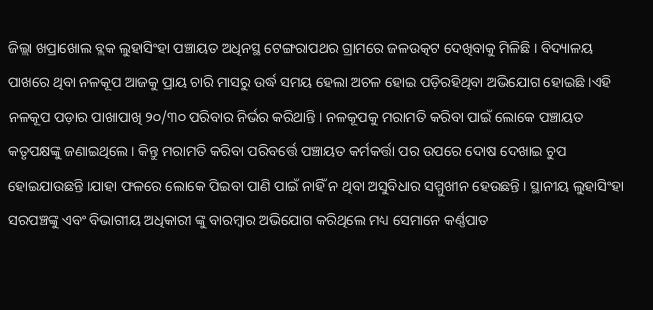ଜିଲ୍ଲା ଖପ୍ରାଖୋଲ ବ୍ଲକ ଲୁହାସିଂହା ପଞ୍ଚାୟତ ଅଧିନସ୍ଥ ଟେଙ୍ଗରାପଥର ଗ୍ରାମରେ ଜଳଉତ୍କଟ ଦେଖିବାକୁ ମିଳିଛି । ବିଦ୍ୟାଳୟ ପାଖରେ ଥିବା ନଳକୂପ ଆଜକୁ ପ୍ରାୟ ଚାରି ମାସରୁ ଉର୍ଦ୍ଧ ସମୟ ହେଲା ଅଚଳ ହୋଇ ପଡ଼ିରହିଥିବା ଅଭିଯୋଗ ହୋଇଛି ।ଏହି ନଳକୂପ ପଡ଼ାର ପାଖାପାଖି ୨୦/୩୦ ପରିବାର ନିର୍ଭର କରିଥାନ୍ତି । ନଳକୂପକୁ ମରାମତି କରିବା ପାଇଁ ଲୋକେ ପଞ୍ଚାୟତ କତୃପକ୍ଷଙ୍କୁ ଜଣାଇଥିଲେ । କିନ୍ତୁ ମରାମତି କରିବା ପରିବର୍ତ୍ତେ ପଞ୍ଚାୟତ କର୍ମକର୍ତ୍ତା ପର ଉପରେ ଦୋଷ ଦେଖାଇ ଚୁପ ହୋଇଯାଉଛନ୍ତି ।ଯାହା ଫଳରେ ଲୋକେ ପିଇବା ପାଣି ପାଇଁ ନାହିଁ ନ ଥିବା ଅସୁବିଧାର ସମ୍ମୁଖୀନ ହେଉଛନ୍ତି । ସ୍ଥାନୀୟ ଲୁହାସିଂହା ସରପଞ୍ଚଙ୍କୁ ଏବଂ ବିଭାଗୀୟ ଅଧିକାରୀ ଙ୍କୁ ବାରମ୍ବାର ଅଭିଯୋଗ କରିଥିଲେ ମଧ୍ୟ ସେମାନେ କର୍ଣ୍ଣପାତ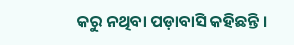କରୁ ନଥିବା ପଡ଼ାବାସି କହିଛନ୍ତି ।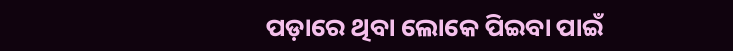ପଡ଼ାରେ ଥିବା ଲୋକେ ପିଇବା ପାଇଁ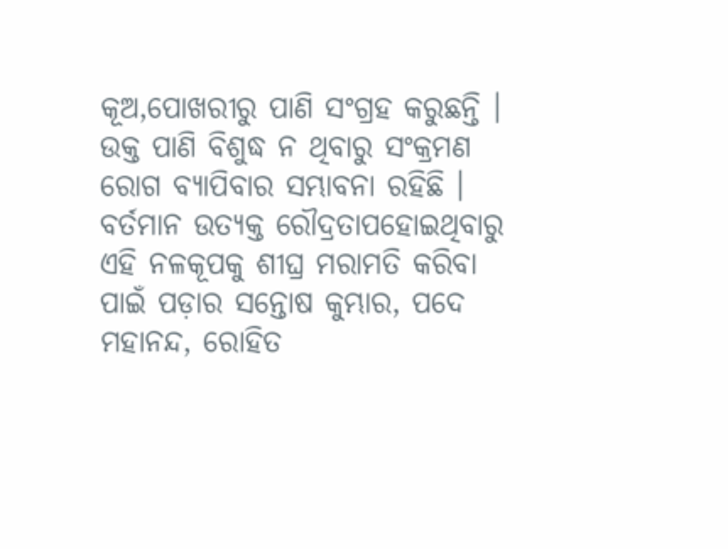କୂଅ,ପୋଖରୀରୁ ପାଣି ସଂଗ୍ରହ କରୁଛନ୍ତି । ଉକ୍ତ ପାଣି ବିଶୁଦ୍ଧ ନ ଥିବାରୁ ସଂକ୍ରମଣ ରୋଗ ବ୍ୟାପିବାର ସମ୍ଭାବନା ରହିଛି । ବର୍ତମାନ ଉତ୍ୟକ୍ତ ରୌଦ୍ରତାପହୋଇଥିବାରୁ ଏହି ନଳକୂପକୁ ଶୀଘ୍ର ମରାମତି କରିବା ପାଇଁ ପଡ଼ାର ସନ୍ତୋଷ କୁମ୍ଭାର, ପଦେ ମହାନନ୍ଦ, ରୋହିତ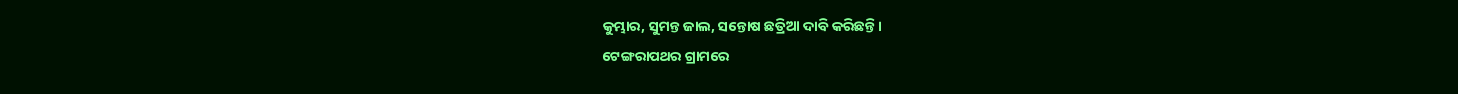କୁମ୍ଭାର, ସୁମନ୍ତ ଜାଲ, ସନ୍ତୋଷ ଛତ୍ରିଆ ଦାବି କରିଛନ୍ତି ।
ଟେଙ୍ଗରାପଥର ଗ୍ରାମରେ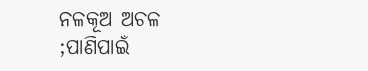ନଳକୂଅ ଅଚଳ ;ପାଣିପାଇଁ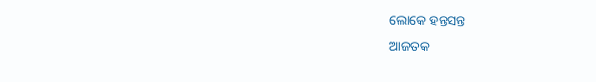ଲୋକେ ହନ୍ତସନ୍ତ
ଆଜତକ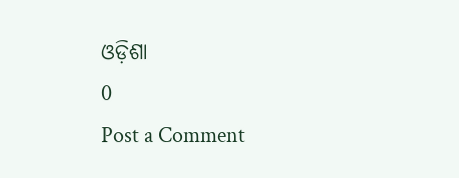ଓଡ଼ିଶା
0
Post a Comment